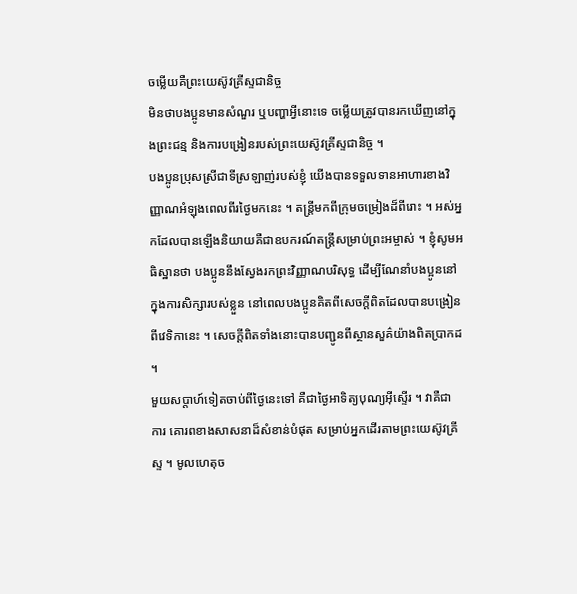ចម្លើយគឺព្រះយេស៊ូវគ្រីស្ទជានិច្ច
មិនថាបងប្អូនមានសំណួរ ឬបញ្ហាអ្វីនោះទេ ចម្លើយត្រូវបានរកឃើញនៅក្នុងព្រះជន្ម និងការបង្រៀនរបស់ព្រះយេស៊ូវគ្រីស្ទជានិច្ច ។
បងប្អូនប្រុសស្រីជាទីស្រឡាញ់របស់ខ្ញុំ យើងបានទទួលទានអាហារខាងវិញ្ញាណអំឡុងពេលពីរថ្ងៃមកនេះ ។ តន្ត្រីមកពីក្រុមចម្រៀងដ៏ពីរោះ ។ អស់អ្នកដែលបានឡើងនិយាយគឺជាឧបករណ៍តន្ត្រីសម្រាប់ព្រះអម្ចាស់ ។ ខ្ញុំសូមអធិស្ឋានថា បងប្អូននឹងស្វែងរកព្រះវិញ្ញាណបរិសុទ្ធ ដើម្បីណែនាំបងប្អូននៅក្នុងការសិក្សារបស់ខ្លួន នៅពេលបងប្អូនគិតពីសេចក្ដីពិតដែលបានបង្រៀនពីវេទិកានេះ ។ សេចក្តីពិតទាំងនោះបានបញ្ជូនពីស្ថានសួគ៌យ៉ាងពិតប្រាកដ ។
មួយសប្តាហ៍ទៀតចាប់ពីថ្ងៃនេះទៅ គឺជាថ្ងៃអាទិត្យបុណ្យអ៊ីស្ទើរ ។ វាគឺជា ការ គោរពខាងសាសនាដ៏សំខាន់បំផុត សម្រាប់អ្នកដើរតាមព្រះយេស៊ូវគ្រីស្ទ ។ មូលហេតុច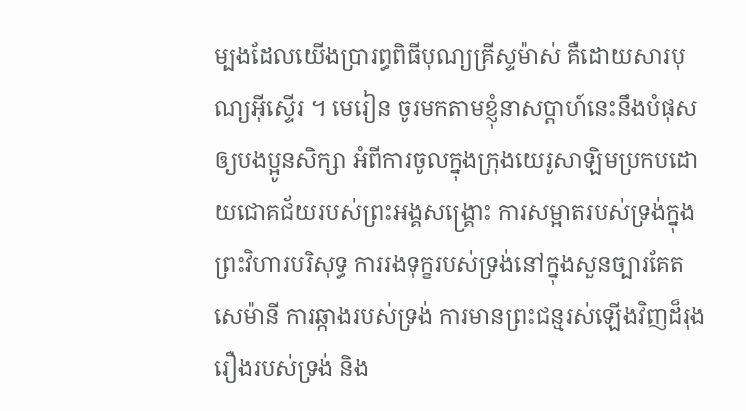ម្បងដែលយើងប្រារព្ធពិធីបុណ្យគ្រីស្ទម៉ាស់ គឺដោយសារបុណ្យអ៊ីស្ទើរ ។ មេរៀន ចូរមកតាមខ្ញុំនាសប្តាហ៍នេះនឹងបំផុសឲ្យបងប្អូនសិក្សា អំពីការចូលក្នុងក្រុងយេរូសាឡិមប្រកបដោយជោគជ័យរបស់ព្រះអង្គសង្គ្រោះ ការសម្អាតរបស់ទ្រង់ក្នុងព្រះវិហារបរិសុទ្ធ ការរងទុក្ខរបស់ទ្រង់នៅក្នុងសួនច្បារគែតសេម៉ានី ការឆ្កាងរបស់ទ្រង់ ការមានព្រះជន្មរស់ឡើងវិញដ៏រុងរឿងរបស់ទ្រង់ និង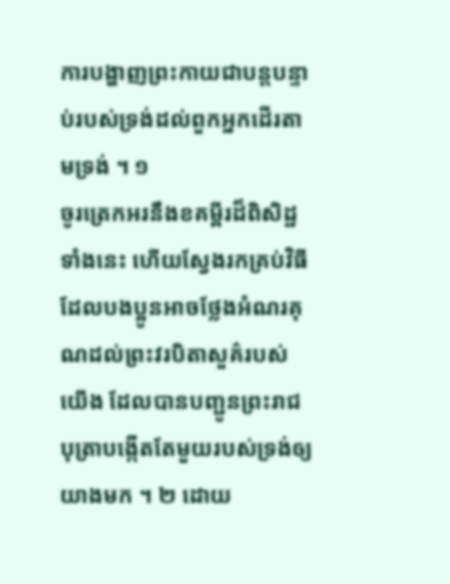ការបង្ហាញព្រះកាយជាបន្តបន្ទាប់របស់ទ្រង់ដល់ពួកអ្នកដើរតាមទ្រង់ ។ ១
ចូរត្រេកអរនឹងខគម្ពីរដ៏ពិសិដ្ឋទាំងនេះ ហើយស្វែងរកគ្រប់វិធីដែលបងប្អូនអាចថ្លែងអំណរគុណដល់ព្រះវរបិតាសួគ៌របស់យើង ដែលបានបញ្ជូនព្រះរាជបុត្រាបង្កើតតែមួយរបស់ទ្រង់ឲ្យយាងមក ។ ២ ដោយ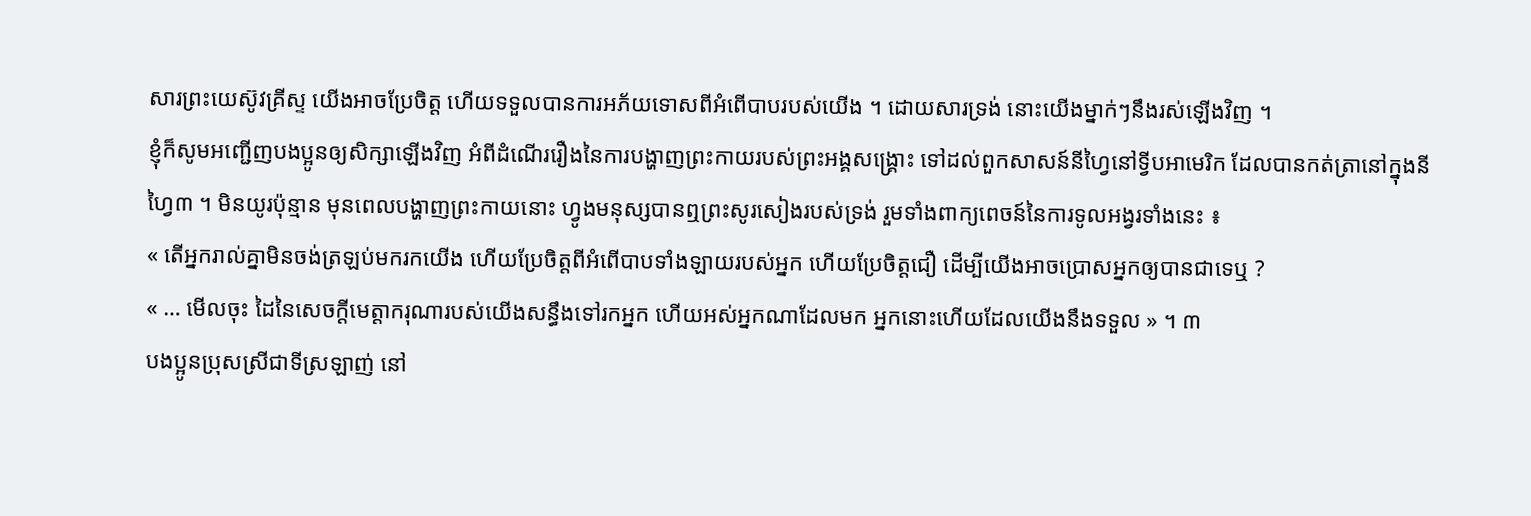សារព្រះយេស៊ូវគ្រីស្ទ យើងអាចប្រែចិត្ត ហើយទទួលបានការអភ័យទោសពីអំពើបាបរបស់យើង ។ ដោយសារទ្រង់ នោះយើងម្នាក់ៗនឹងរស់ឡើងវិញ ។
ខ្ញុំក៏សូមអញ្ជើញបងប្អូនឲ្យសិក្សាឡើងវិញ អំពីដំណើររឿងនៃការបង្ហាញព្រះកាយរបស់ព្រះអង្គសង្គ្រោះ ទៅដល់ពួកសាសន៍នីហ្វៃនៅទ្វីបអាមេរិក ដែលបានកត់ត្រានៅក្នុងនីហ្វៃ៣ ។ មិនយូរប៉ុន្មាន មុនពេលបង្ហាញព្រះកាយនោះ ហ្វូងមនុស្សបានឮព្រះសូរសៀងរបស់ទ្រង់ រួមទាំងពាក្យពេចន៍នៃការទូលអង្វរទាំងនេះ ៖
« តើអ្នករាល់គ្នាមិនចង់ត្រឡប់មករកយើង ហើយប្រែចិត្តពីអំពើបាបទាំងឡាយរបស់អ្នក ហើយប្រែចិត្តជឿ ដើម្បីយើងអាចប្រោសអ្នកឲ្យបានជាទេឬ ?
« … មើលចុះ ដៃនៃសេចក្ដីមេត្តាករុណារបស់យើងសន្ធឹងទៅរកអ្នក ហើយអស់អ្នកណាដែលមក អ្នកនោះហើយដែលយើងនឹងទទួល » ។ ៣
បងប្អូនប្រុសស្រីជាទីស្រឡាញ់ នៅ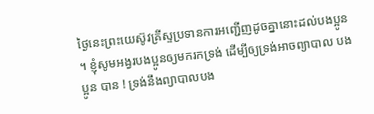ថ្ងៃនេះព្រះយេស៊ូវគ្រីស្ទប្រទានការអញ្ជើញដូចគ្នានោះដល់បងប្អូន ។ ខ្ញុំសូមអង្វរបងប្អូនឲ្យមករកទ្រង់ ដើម្បីឲ្យទ្រង់អាចព្យាបាល បងប្អូន បាន ! ទ្រង់នឹងព្យាបាលបង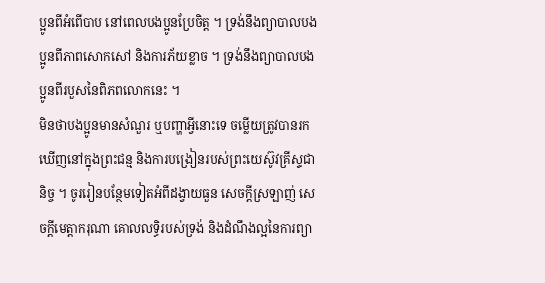ប្អូនពីអំពើបាប នៅពេលបងប្អូនប្រែចិត្ត ។ ទ្រង់នឹងព្យាបាលបងប្អូនពីភាពសោកសៅ និងការភ័យខ្លាច ។ ទ្រង់នឹងព្យាបាលបងប្អូនពីរបួសនៃពិភពលោកនេះ ។
មិនថាបងប្អូនមានសំណួរ ឬបញ្ហាអ្វីនោះទេ ចម្លើយត្រូវបានរកឃើញនៅក្នុងព្រះជន្ម និងការបង្រៀនរបស់ព្រះយេស៊ូវគ្រីស្ទជានិច្ច ។ ចូររៀនបន្ថែមទៀតអំពីដង្វាយធួន សេចក្តីស្រឡាញ់ សេចក្តីមេត្តាករុណា គោលលទ្ធិរបស់ទ្រង់ និងដំណឹងល្អនៃការព្យា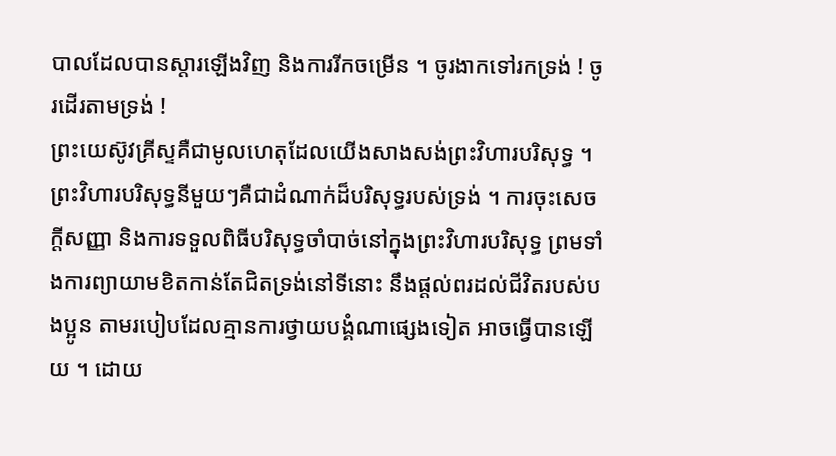បាលដែលបានស្តារឡើងវិញ និងការរីកចម្រើន ។ ចូរងាកទៅរកទ្រង់ ! ចូរដើរតាមទ្រង់ !
ព្រះយេស៊ូវគ្រីស្ទគឺជាមូលហេតុដែលយើងសាងសង់ព្រះវិហារបរិសុទ្ធ ។ ព្រះវិហារបរិសុទ្ធនីមួយៗគឺជាដំណាក់ដ៏បរិសុទ្ធរបស់ទ្រង់ ។ ការចុះសេចក្តីសញ្ញា និងការទទួលពិធីបរិសុទ្ធចាំបាច់នៅក្នុងព្រះវិហារបរិសុទ្ធ ព្រមទាំងការព្យាយាមខិតកាន់តែជិតទ្រង់នៅទីនោះ នឹងផ្តល់ពរដល់ជីវិតរបស់បងប្អូន តាមរបៀបដែលគ្មានការថ្វាយបង្គំណាផ្សេងទៀត អាចធ្វើបានឡើយ ។ ដោយ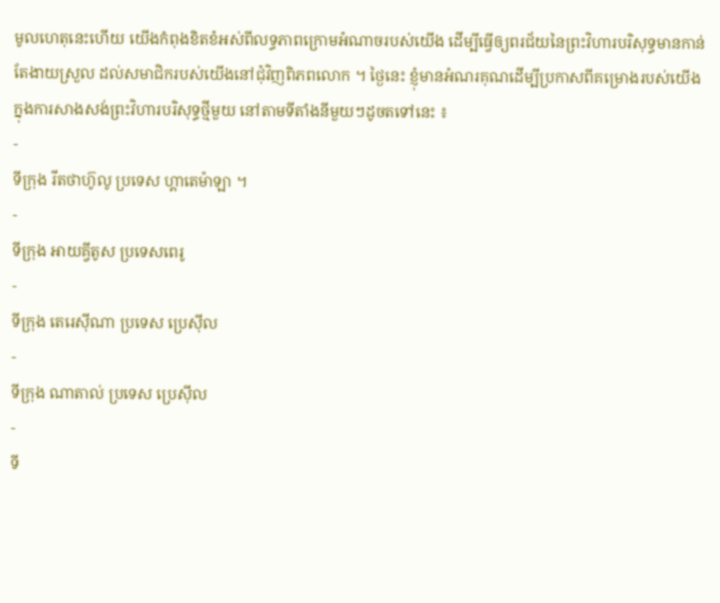មូលហេតុនេះហើយ យើងកំពុងខិតខំអស់ពីលទ្ធភាពក្រោមអំណាចរបស់យើង ដើម្បីធ្វើឲ្យពរជ័យនៃព្រះវិហារបរិសុទ្ធមានកាន់តែងាយស្រួល ដល់សមាជិករបស់យើងនៅជុំវិញពិភពលោក ។ ថ្ងៃនេះ ខ្ញុំមានអំណរគុណដើម្បីប្រកាសពីគម្រោងរបស់យើង ក្នុងការសាងសង់ព្រះវិហារបរិសុទ្ធថ្មីមួយ នៅតាមទីតាំងនីមួយៗដូចតទៅនេះ ៖
-
ទីក្រុង រីតថាហ៊ូលូ ប្រទេស ហ្គាតេម៉ាឡា ។
-
ទីក្រុង អាយគ្វីតូស ប្រទេសពេរូ
-
ទីក្រុង តេរេស៊ីណា ប្រទេស ប្រេស៊ីល
-
ទីក្រុង ណាតាល់ ប្រទេស ប្រេស៊ីល
-
ទី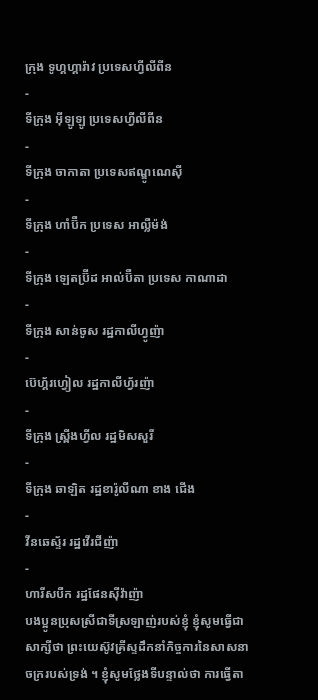ក្រុង ទូហ្គហ្គារ៉ាវ ប្រទេសហ្វីលីពីន
-
ទីក្រុង អ៊ីឡូឡូ ប្រទេសហ្វីលីពីន
-
ទីក្រុង ចាកាតា ប្រទេសឥណ្ឌូណេស៊ី
-
ទីក្រុង ហាំប៊ឺក ប្រទេស អាល្លឺម៉ង់
-
ទីក្រុង ឡេតប្រ៊ីដ អាល់ប៊ឺតា ប្រទេស កាណាដា
-
ទីក្រុង សាន់ចូស រដ្ឋកាលីហ្វូញ៉ា
-
ប៊េហ្គ័រហ្វៀល រដ្ឋកាលីហ្វ័រញ៉ា
-
ទីក្រុង ស្ព្រីងហ្វីល រដ្ឋមិសសួរី
-
ទីក្រុង ឆាឡិត រដ្ឋខារ៉ូលីណា ខាង ជើង
-
វីនឆេស្ទ័រ រដ្ឋវើរជីញ៉ា
-
ហារីសបឺក រដ្ឋផែនស៊ីវ៉ាញ៉ា
បងប្អូនប្រុសស្រីជាទីស្រឡាញ់របស់ខ្ញុំ ខ្ញុំសូមធ្វើជាសាក្សីថា ព្រះយេស៊ូវគ្រីស្ទដឹកនាំកិច្ចការនៃសាសនាចក្ររបស់ទ្រង់ ។ ខ្ញុំសូមថ្លែងទីបន្ទាល់ថា ការធ្វើតា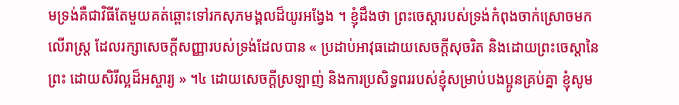មទ្រង់គឺជាវិធីតែមួយគត់ឆ្ពោះទៅរកសុភមង្គលដ៏យូរអង្វែង ។ ខ្ញុំដឹងថា ព្រះចេស្តារបស់ទ្រង់កំពុងចាក់ស្រោចមកលើរាស្ត្រ ដែលរក្សាសេចក្ដីសញ្ញារបស់ទ្រង់ដែលបាន « ប្រដាប់អាវុធដោយសេចក្ដីសុចរិត និងដោយព្រះចេស្ដានៃព្រះ ដោយសិរីល្អដ៏អស្ចារ្យ » ។៤ ដោយសេចក្ដីស្រឡាញ់ និងការប្រសិទ្ធពររបស់ខ្ញុំសម្រាប់បងប្អូនគ្រប់គ្នា ខ្ញុំសូម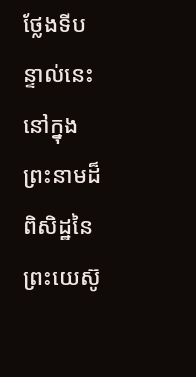ថ្លែងទីបន្ទាល់នេះ នៅក្នុងព្រះនាមដ៏ពិសិដ្ឋនៃព្រះយេស៊ូ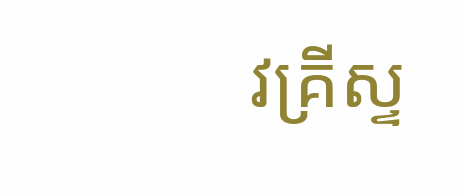វគ្រីស្ទ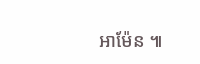អាម៉ែន ៕